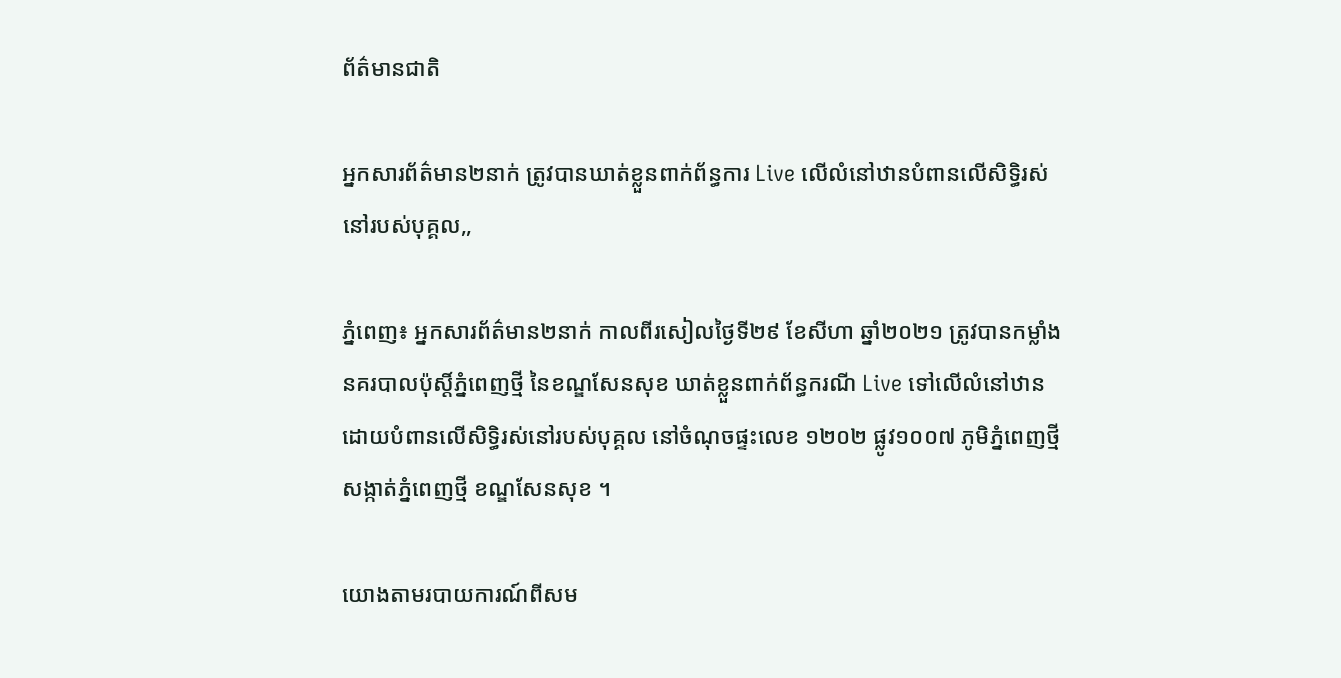ព័ត៌មានជាតិ

អ្នកសារព័ត៌មាន២នាក់ ត្រូវបានឃាត់ខ្លួនពាក់ព័ន្ធការ Live លើលំនៅឋានបំពានលើសិទ្ធិរស់នៅរបស់បុគ្គល,,

ភ្នំពេញ៖ អ្នកសារព័ត៌មាន២នាក់ កាលពីរសៀលថ្ងៃទី២៩ ខែសីហា ឆ្នាំ២០២១ ត្រូវបានកម្លាំងនគរបាលប៉ុស្តិ៍ភ្នំពេញថ្មី នៃខណ្ឌសែនសុខ ឃាត់ខ្លួនពាក់ព័ន្ធករណី Live ទៅលើលំនៅឋានដោយបំពានលើសិទ្ធិរស់នៅរបស់បុគ្គល នៅចំណុចផ្ទះលេខ ១២០២ ផ្លូវ១០០៧ ភូមិភ្នំពេញថ្មី សង្កាត់ភ្នំពេញថ្មី ខណ្ឌសែនសុខ ។

យោងតាមរបាយការណ៍ពីសម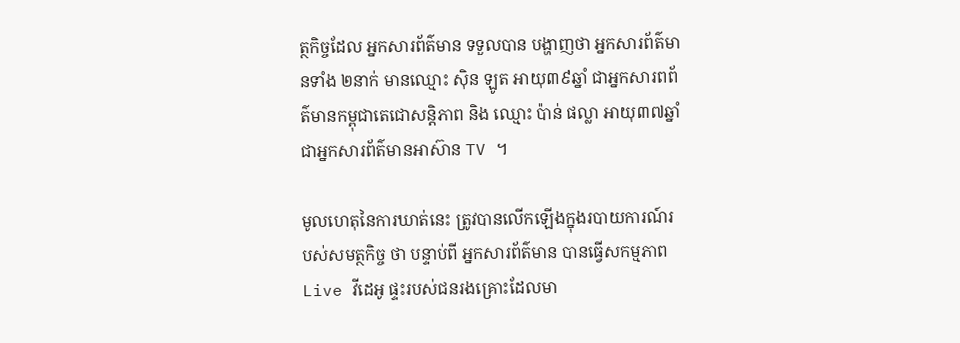ត្ថកិច្ចដែល អ្នកសារព័ត៌មាន ទទួលបាន បង្ហាញថា អ្នកសារព័ត៌មានទាំង ២នាក់ មានឈ្មោះ ស៊ិន ឡូត អាយុ៣៩ឆ្នាំ ជាអ្នកសារពព័ត៌មានកម្ពុជាតេជោសន្តិភាព និង ឈ្មោះ ប៉ាន់ ផល្លា អាយុ៣៧ឆ្នាំ ជាអ្នកសារព័ត៌មានអាស៊ាន TV ។

មូលហេតុនៃការឃាត់នេះ ត្រូវបានលើកឡើងក្នុងរបាយការណ៍របស់សមត្ថកិច្ច ថា បន្ទាប់ពី អ្នកសារព័ត៌មាន បានធ្វើសកម្មភាព Live វីដេអូ ផ្ទះរបស់ជនរងគ្រោះដែលមា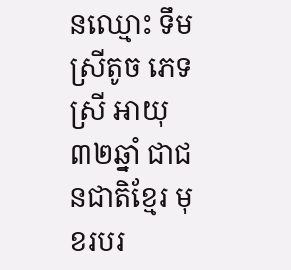នឈ្មោះ ទឹម ស្រីតូច ភេទស្រី អាយុ៣២ឆ្នាំ ជាជនជាតិខ្មែរ មុខរបរ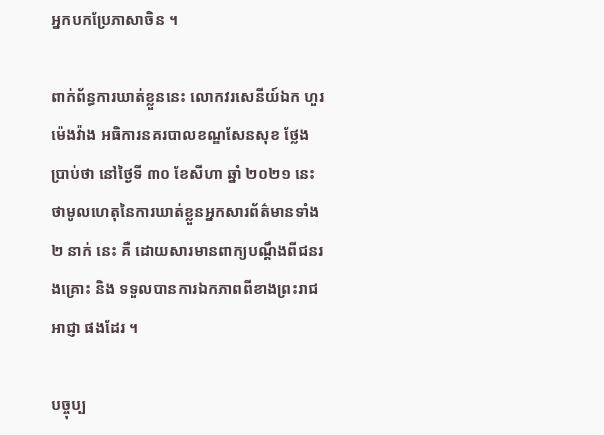អ្នកបកប្រែភាសាចិន ។

ពាក់ព័ន្ធការឃាត់ខ្លួននេះ លោកវរសេនីយ៍ឯក ហួរ ម៉េងវ៉ាង អធិការនគរបាលខណ្ឌសែនសុខ ថ្លែងប្រាប់ថា នៅថ្ងៃទី ៣០ ខែសីហា ឆ្នាំ ២០២១ នេះថាមូលហេតុនៃការឃាត់ខ្លួនអ្នកសារព័ត៌មានទាំង ២ នាក់ នេះ គឺ ដោយសារមានពាក្យបណ្តឹងពីជនរងគ្រោះ និង ទទួលបានការឯកភាពពីខាងព្រះរាជអាជ្ញា ផងដែរ ។

បច្ចុប្ប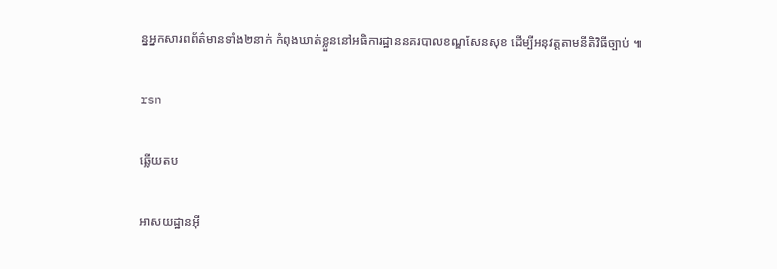ន្នអ្នកសារពព័ត៌មានទាំង២នាក់ កំពុងឃាត់ខ្លួននៅអធិការដ្ឋាននគរបាលខណ្ឌសែនសុខ ដើម្បីអនុវត្តតាមនីតិវិធីច្បាប់ ៕

rsn

ឆ្លើយតប

អាសយដ្ឋានអ៊ី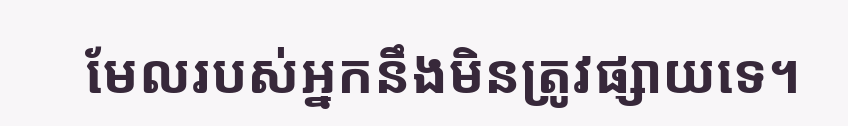មែលរបស់អ្នកនឹងមិនត្រូវផ្សាយទេ។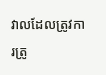វាលដែលត្រូវការត្រូ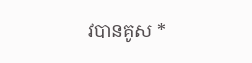វបានគូស *